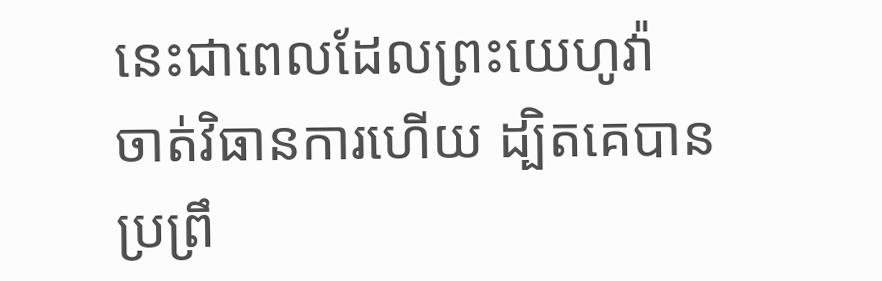នេះជាពេលដែលព្រះយេហូវ៉ា ចាត់វិធានការហើយ ដ្បិតគេបានប្រព្រឹ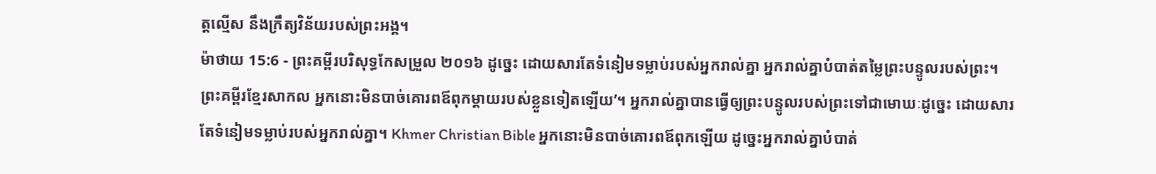ត្តល្មើស នឹងក្រឹត្យវិន័យរបស់ព្រះអង្គ។
ម៉ាថាយ 15:6 - ព្រះគម្ពីរបរិសុទ្ធកែសម្រួល ២០១៦ ដូច្នេះ ដោយសារតែទំនៀមទម្លាប់របស់អ្នករាល់គ្នា អ្នករាល់គ្នាបំបាត់តម្លៃព្រះបន្ទូលរបស់ព្រះ។ ព្រះគម្ពីរខ្មែរសាកល អ្នកនោះមិនបាច់គោរពឪពុកម្ដាយរបស់ខ្លួនទៀតឡើយ’។ អ្នករាល់គ្នាបានធ្វើឲ្យព្រះបន្ទូលរបស់ព្រះទៅជាមោឃៈដូច្នេះ ដោយសារតែទំនៀមទម្លាប់របស់អ្នករាល់គ្នា។ Khmer Christian Bible អ្នកនោះមិនបាច់គោរពឪពុកឡើយ ដូច្នេះអ្នករាល់គ្នាបំបាត់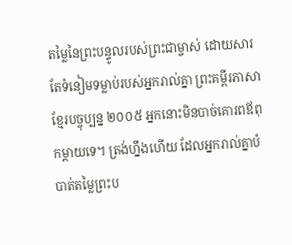តម្លៃនៃព្រះបន្ទូលរបស់ព្រះជាម្ចាស់ ដោយសារតែទំនៀមទម្លាប់របស់អ្នករាល់គ្នា ព្រះគម្ពីរភាសាខ្មែរបច្ចុប្បន្ន ២០០៥ អ្នកនោះមិនបាច់គោរពឪពុកម្ដាយទេ។ ត្រង់ហ្នឹងហើយ ដែលអ្នករាល់គ្នាបំបាត់តម្លៃព្រះប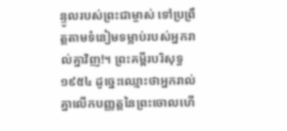ន្ទូលរបស់ព្រះជាម្ចាស់ ទៅប្រព្រឹត្តតាមទំនៀមទម្លាប់របស់អ្នករាល់គ្នាវិញ!។ ព្រះគម្ពីរបរិសុទ្ធ ១៩៥៤ ដូច្នេះឈ្មោះថាអ្នករាល់គ្នាលើកបញ្ញត្តនៃព្រះចោលហើ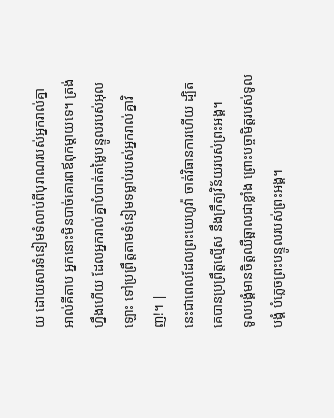យ ដោយសារទំនៀមទំលាប់ពីបុរាណរបស់អ្នករាល់គ្នា អាល់គីតាប អ្នកនោះមិនបាច់គោរពឪពុកម្ដាយទេ។ ត្រង់ហ្នឹងហើយ ដែលអ្នករាល់គ្នាបំបាត់តម្លៃបន្ទូលរបស់អុលឡោះ ទៅប្រព្រឹត្ដតាមទំនៀមទម្លាប់របស់អ្នករាល់គ្នាវិញ!។ |
នេះជាពេលដែលព្រះយេហូវ៉ា ចាត់វិធានការហើយ ដ្បិតគេបានប្រព្រឹត្តល្មើស នឹងក្រឹត្យវិន័យរបស់ព្រះអង្គ។
ទូលបង្គំមានចិត្តឈឺឆ្អាលជាខ្លាំង ព្រោះបច្ចាមិត្តរបស់ទូលបង្គំ បំភ្លេចព្រះបន្ទូលរបស់ព្រះអង្គ។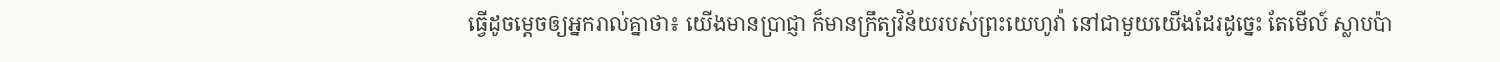ធ្វើដូចម្តេចឲ្យអ្នករាល់គ្នាថា៖ យើងមានប្រាជ្ញា ក៏មានក្រឹត្យវិន័យរបស់ព្រះយេហូវ៉ា នៅជាមួយយើងដែរដូច្នេះ តែមើល៍ ស្លាបប៉ា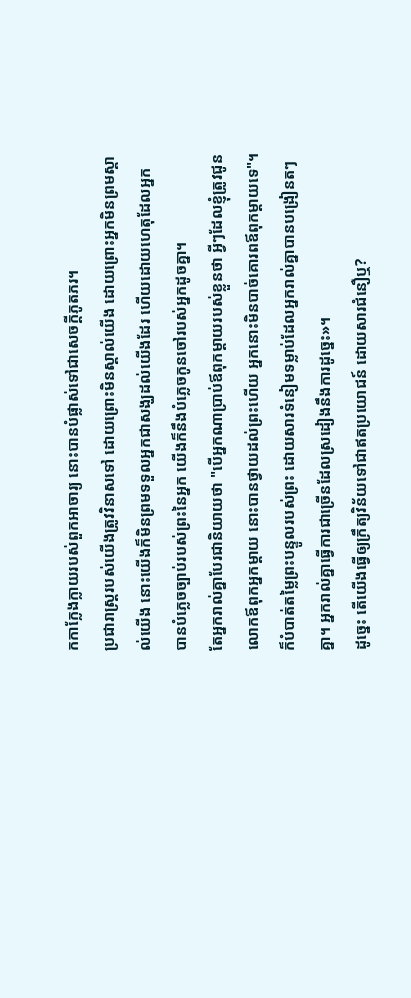កកាក្លែងក្លាយរបស់ពួកអាចារ្យ នោះបានបំផ្លាស់ទៅជាសេចក្ដីភូតភរ។
ប្រជារាស្ត្ររបស់យើងត្រូវវិនាសទៅ ដោយព្រោះមិនស្គាល់យើង ដោយព្រោះអ្នកមិនព្រមស្គាល់យើង នោះយើងក៏មិនព្រមទទួលអ្នកជាសង្ឃដល់យើងដែរ ហើយដោយហេតុដែលអ្នក បានបំភ្លេចច្បាប់របស់ព្រះនៃអ្នក យើងក៏នឹងបំភ្លេចកូនចៅរបស់អ្នកដូចគ្នា។
តែអ្នករាល់គ្នាបែរជានិយាយថា "បើអ្នកណាប្រាប់ឪពុកម្តាយរបស់ខ្លួនថា អ្វីៗដែលខ្ញុំត្រូវជូនលោកឪពុកអ្នកម្តាយ នោះបានថ្វាយដល់ព្រះហើយ អ្នកនោះមិនបាច់គោរពឪពុកម្តាយទេ"។
ក៏បំបាត់តម្លៃព្រះបន្ទូលរបស់ព្រះ ដោយសារទំនៀមទម្លាប់ដែលអ្នករាល់គ្នាបានបង្រៀនតៗគ្នា។ អ្នករាល់គ្នាធ្វើការជាច្រើនដែលស្រដៀងនឹងការដូច្នេះ»។
ដូច្នេះ តើយើងធ្វើឲ្យក្រឹត្យវិន័យទៅជាឥតប្រយោជន៍ ដោយសារជំនឿឬ?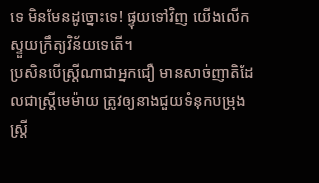ទេ មិនមែនដូច្នោះទេ! ផ្ទុយទៅវិញ យើងលើកស្ទួយក្រឹត្យវិន័យទេតើ។
ប្រសិនបើស្ដ្រីណាជាអ្នកជឿ មានសាច់ញាតិដែលជាស្ត្រីមេម៉ាយ ត្រូវឲ្យនាងជួយទំនុកបម្រុងស្ត្រី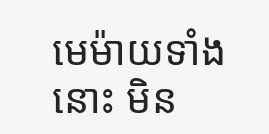មេម៉ាយទាំងនោះ មិន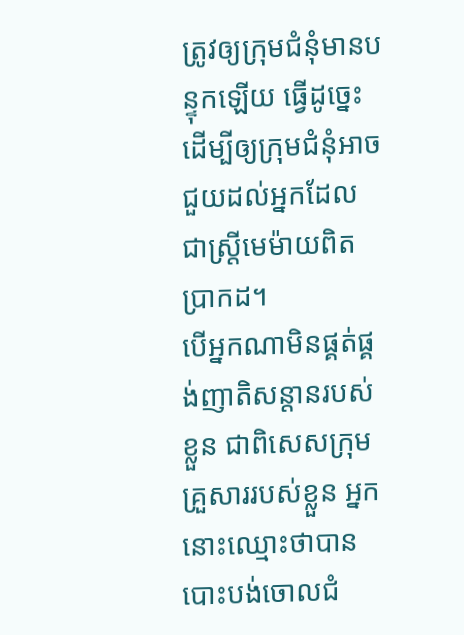ត្រូវឲ្យក្រុមជំនុំមានបន្ទុកឡើយ ធ្វើដូច្នេះ ដើម្បីឲ្យក្រុមជំនុំអាចជួយដល់អ្នកដែលជាស្ត្រីមេម៉ាយពិតប្រាកដ។
បើអ្នកណាមិនផ្គត់ផ្គង់ញាតិសន្តានរបស់ខ្លួន ជាពិសេសក្រុមគ្រួសាររបស់ខ្លួន អ្នកនោះឈ្មោះថាបានបោះបង់ចោលជំ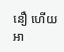នឿ ហើយអា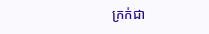ក្រក់ជា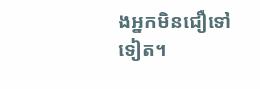ងអ្នកមិនជឿទៅទៀត។